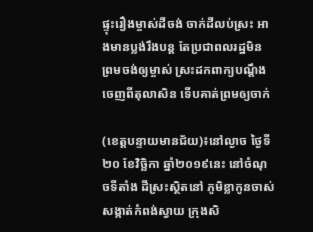ផ្ទុះរឿងម្ចាស់ដីចង់ ចាក់ដីលប់ស្រះ អាងមានប្លង់រឹងបន្ត តែប្រជាពលរដ្ឋមិន ព្រមចង់ឲ្យម្ចាស់ ស្រះដកពាក្យបណ្តឹង ចេញពីតុលាសិន ទើបគាត់ព្រមឲ្យចាក់

(ខេត្តបន្ទាយមានជ័យ)៖នៅល្ងាច ថ្ងៃទី២០ ខែវិច្ឆិកា ឆ្នាំ២០១៩នេះ នៅចំណុចទីតាំង ដីស្រះស្ថិតនៅ ភូមិខ្លាកូនចាស់ សង្កាត់កំពង់ស្វាយ ក្រុងសិ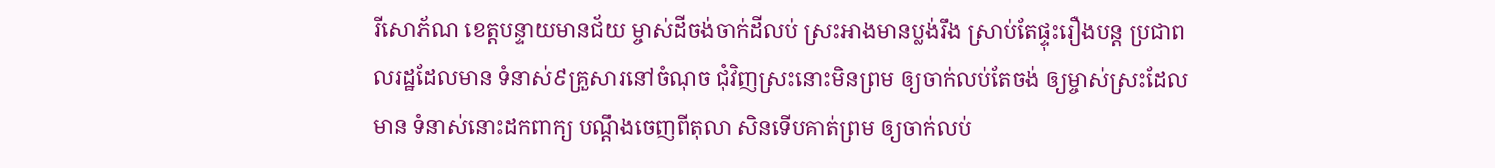រីសោភ័ណ ខេត្តបន្ទាយមានជ័យ ម្ចាស់ដីចង់ចាក់ដីលប់ ស្រះអាងមានប្លង់រឹង ស្រាប់តែផ្ទុះរឿងបន្ត ប្រជាពលរដ្ឋដែលមាន ទំនាស់៩គ្រួសារនៅចំណុច ជុំវិញស្រះនោះមិនព្រម ឲ្យចាក់លប់តែចង់ ឲ្យម្ចាស់ស្រះដែលមាន ទំនាស់នោះដកពាក្យ បណ្តឹងចេញពីតុលា សិនទើបគាត់ព្រម ឲ្យចាក់លប់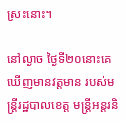ស្រះនោះ។

នៅល្ងាច ថ្ងៃទី២០នោះគេ ឃើញមានវត្តមាន របស់មន្ត្រីរដ្ឋបាលខេត្ត មន្ត្រីអន្តរនិ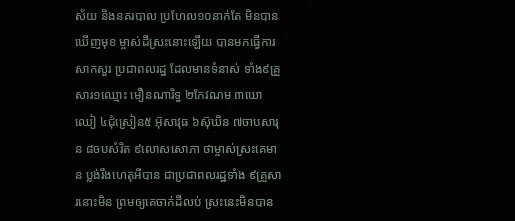ស័យ និងនគរបាល ប្រហែល១០នាក់តែ មិនបានឃើញមុខ ម្ចាស់ដីស្រះនោះឡើយ បានមកធ្វើការសាកសួរ ប្រជាពលរដ្ឋ ដែលមានទំនាស់ ទាំង៩គ្រួសារ១ឈ្មោះ មឿនណារិទ្ធ ២កែវណម ៣ឃោឈៀ ៤ជុំស្រៀន៥ អ៊ុសាវុធ ៦ស៊ុឃិន ៧ចាបសារុន ៨ចបសំរិត ៩លោសសោភា ថាម្ចាស់ស្រះគេមាន ប្លង់រឹងហេតុអីបាន ជាប្រជាពលរដ្ឋទាំង ៩គ្រួសារនោះមិន ព្រមឲ្យគេចាក់ដីលប់ ស្រះនេះមិនបាន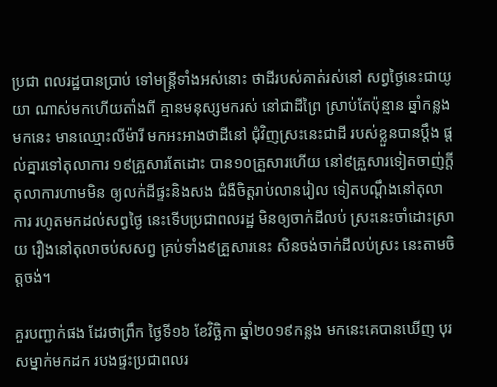ប្រជា ពលរដ្ឋបានប្រាប់ ទៅមន្ត្រីទាំងអស់នោះ ថាដីរបស់គាត់រស់នៅ សព្វថ្ងៃនេះជាយូយា ណាស់មកហើយតាំងពី គ្មានមនុស្សមករស់ នៅជាដីព្រៃ ស្រាប់តែប៉ុន្មាន ឆ្នាំកន្លងមកនេះ មានឈ្មោះលីម៉ារី មកអះអាងថាដីនៅ ជុំវិញស្រះនេះជាដី របស់ខ្លួនបានប្តឹង ផ្តល់គ្នារទៅតុលាការ ១៩គ្រួសារតែដោះ បាន១០គ្រួសារហើយ នៅ៩គ្រួសារទៀតចាញ់ក្តី តុលាការហាមមិន ឲ្យលក់ដីផ្ទះនិងសង ជំងឺចិត្តរាប់លានរៀល ទៀតបណ្តឹងនៅតុលាការ រហូតមកដល់សព្វថ្ងៃ នេះទើបប្រជាពលរដ្ឋ មិនឲ្យចាក់ដីលប់ ស្រះនេះចាំដោះស្រាយ រឿងនៅតុលាចប់សសព្វ គ្រប់ទាំង៩គ្រួសារនេះ សិនចង់ចាក់ដីលប់ស្រះ នេះតាមចិត្តចង់។

គួរបញ្ជាក់ផង ដែរថាព្រឹក ថ្ងៃទី១៦ ខែវិច្ឆិកា ឆ្នាំ២០១៩កន្លង មកនេះគេបានឃើញ បុរសម្នាក់មកដក របងផ្ទះប្រជាពលរ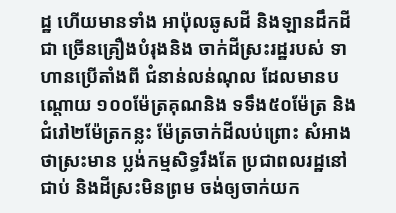ដ្ឋ ហើយមានទាំង អាប៉ុលឆូសដី និងឡានដឹកដីជា ច្រើនគ្រឿងបំរុងនិង ចាក់ដីស្រះរដ្ឋរបស់ ទាហានប្រើតាំងពី ជំនាន់លន់ណុល ដែលមានបណ្តោយ ១០០ម៉ែត្រគុណនិង ទទឹង៥០ម៉ែត្រ និងជំរៅ២ម៉ែត្រកន្លះ ម៉ែត្រចាក់ដីលប់ព្រោះ សំអាងថាស្រះមាន ប្លង់កម្មសិទ្ធរឹងតែ ប្រជាពលរដ្ឋនៅជាប់ និងដីស្រះមិនព្រម ចង់ឲ្យចាក់យក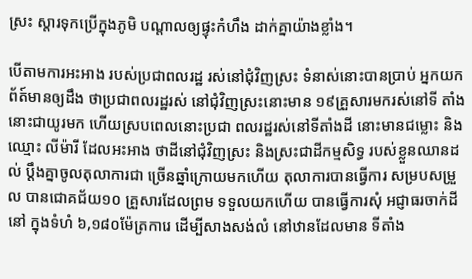ស្រះ ស្តារទុកប្រើក្នុងភូមិ បណ្តាលឲ្យផ្ទុះកំហឹង ដាក់គ្នាយ៉ាងខ្លាំង។

បើតាមការអះអាង របស់ប្រជាពលរដ្ឋ រស់នៅជុំវិញស្រះ ទំនាស់នោះបានប្រាប់ អ្នកយកព័ត៍មានឲ្យដឹង ថាប្រជាពលរដ្ឋរស់ នៅជុំវិញស្រះនោះមាន ១៩គ្រួសារមករស់នៅទី តាំងនោះជាយូរមក ហើយស្របពេលនោះប្រជា ពលរដ្ឋរស់នៅទីតាំងដី នោះមានជម្លោះ និងឈ្មោះ លីម៉ារី ដែលអះអាង ថាដីនៅជុំវិញស្រះ និងស្រះជាដីកម្មសិទ្ធ របស់ខ្លួនឈានដល់ ប្តឹងគ្នាចូលតុលាការជា ច្រើនឆ្នាំក្រោយមកហើយ តុលាការបានធ្វើការ សម្របសម្រួល បានជោគជ័យ១០ គ្រួសារដែលព្រម ទទួលយកហើយ បានធ្វើការសុំ អជ្ញាធរចាក់ដីនៅ ក្នុងទំហំ ៦,១៨០ម៉ែត្រការេ ដើម្បីសាងសង់លំ នៅឋានដែលមាន ទីតាំង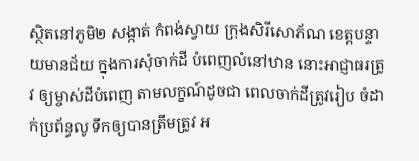ស្ថិតនៅភូមិ២ សង្កាត់ កំពង់ស្វាយ ក្រុងសិរីសោភ័ណ ខេត្តបន្ទាយមានជ័យ ក្នុងការសុំចាក់ដី បំពេញលំនៅឋាន នោះអាជ្ញាធរត្រូវ ឲ្យម្ចាស់ដីបំពេញ តាមលក្ខណ៍ដូចជា ពេលចាក់ដីត្រូវរៀប ចំដាក់ប្រព័ន្ធលូ ទឹកឲ្យបានត្រឹមត្រូវ អ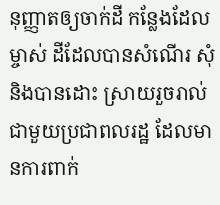នុញ្ញាតឲ្យចាក់ដី កន្លែងដែលម្ចាស់ ដីដែលបានសំណើរ សុំនិងបានដោះ ស្រាយរួចរាល់ ជាមួយប្រជាពលរដ្ឋ ដែលមានការពាក់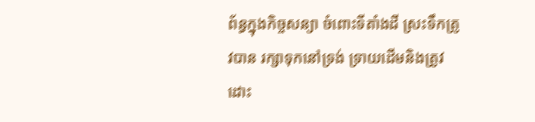ព័ន្ធក្នុងកិច្ចសន្យា ចំពោះទីតាំងដី ស្រះទឹកត្រូវបាន រក្សាទុកនៅទ្រង់ ទ្រាយដើមនិងត្រូវដោះ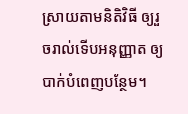ស្រាយតាមនិតិវិធី ឲ្យរួចរាល់ទើបអនុញ្ញាត ឲ្យបាក់បំពេញបន្ថែម។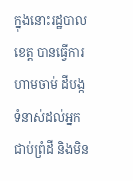ក្នុងនោះរដ្ឋបាលខេត្ត បានធ្វើការហាមចាម់ ដីបង្កទំនាស់ដល់អ្នក ជាប់ព្រំដី និងមិន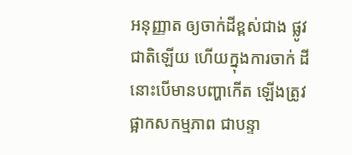អនុញ្ញាត ឲ្យចាក់ដីខ្ពស់ជាង ផ្លូវជាតិឡើយ ហើយក្នុងការចាក់ ដីនោះបើមានបញ្ហាកើត ឡើងត្រូវផ្អាកសកម្មភាព ជាបន្ទា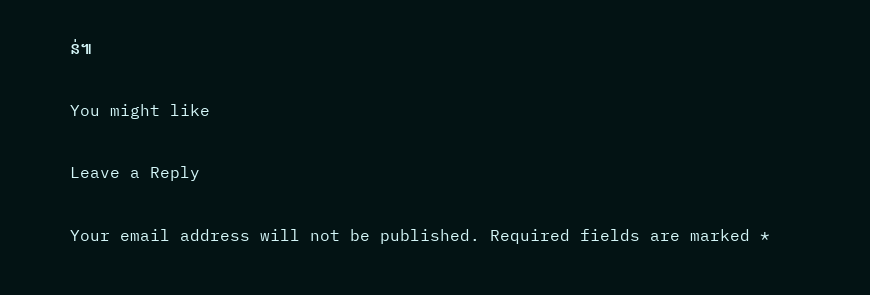ន់៕

You might like

Leave a Reply

Your email address will not be published. Required fields are marked *